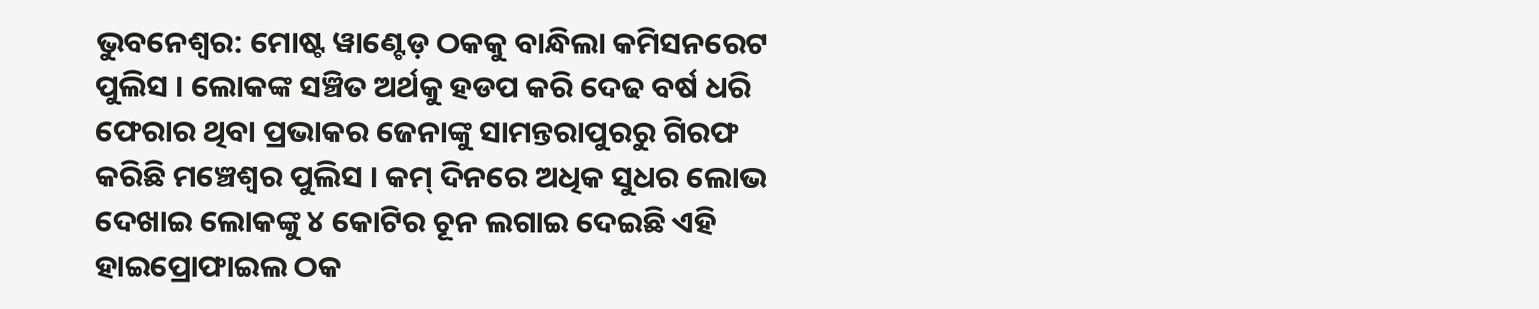ଭୁବନେଶ୍ବର: ମୋଷ୍ଟ ୱାଣ୍ଟେଡ଼ ଠକକୁ ବାନ୍ଧିଲା କମିସନରେଟ ପୁଲିସ । ଲୋକଙ୍କ ସଞ୍ଚିତ ଅର୍ଥକୁ ହଡପ କରି ଦେଢ ବର୍ଷ ଧରି ଫେରାର ଥିବା ପ୍ରଭାକର ଜେନାଙ୍କୁ ସାମନ୍ତରାପୁରରୁ ଗିରଫ କରିଛି ମଞ୍ଚେଶ୍ୱର ପୁଲିସ । କମ୍ ଦିନରେ ଅଧିକ ସୁଧର ଲୋଭ ଦେଖାଇ ଲୋକଙ୍କୁ ୪ କୋଟିର ଚୂନ ଲଗାଇ ଦେଇଛି ଏହି ହାଇପ୍ରୋଫାଇଲ ଠକ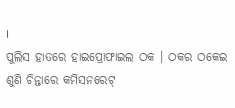।
ପୁଲିସ ହାତରେ ହାଇପ୍ରୋଫାଇଲ ଠକ । ଠକର ଠକେଇ ଶୁଣି ଚିନ୍ତାରେ କମିସନରେଟ୍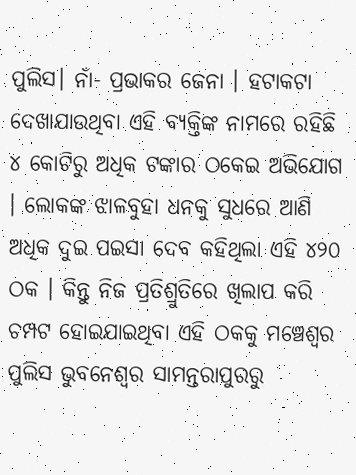ପୁଲିସ। ନାଁ- ପ୍ରଭାକର ଜେନା । ହଟାକଟା ଦେଖାଯାଉଥିବା ଏହି ବ୍ୟକ୍ତିଙ୍କ ନାମରେ ରହିଛି ୪ କୋଟିରୁ ଅଧିକ ଟଙ୍କାର ଠକେଇ ଅଭିଯୋଗ । ଲୋକଙ୍କ ଝାଳବୁହା ଧନକୁ ସୁଧରେ ଆଣି ଅଧିକ ଦୁଇ ପଇସା ଦେବ କହିଥିଲା ଏହି ୪୨୦ ଠକ । କିନ୍ତୁ ନିଜ ପ୍ରତିଶ୍ରୁତିରେ ଖିଲାପ କରି ଚମ୍ପଟ ହୋଇଯାଇଥିବା ଏହି ଠକକୁ ମଞ୍ଚେଶ୍ୱର ପୁଲିସ ଭୁବନେଶ୍ୱର ସାମନ୍ତରାପୁରରୁ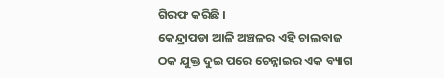ଗିରଫ କରିଛି ।
କେନ୍ଦ୍ରାପଡା ଆଳି ଅଞ୍ଚଳର ଏହି ଚାଲବାଜ ଠକ ଯୁକ୍ତ ଦୁଇ ପରେ ଚେନ୍ନାଇର ଏକ ବ୍ୟାଗ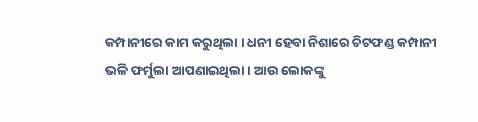କମ୍ପାନୀରେ କାମ କରୁଥିଲା । ଧନୀ ହେବା ନିଶାରେ ଚିଟଫଣ୍ଡ କମ୍ପାନୀ ଭଳି ଫର୍ମୁଲା ଆପଣାଇଥିଲା । ଆଉ ଲୋକଙ୍କୁ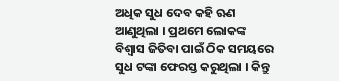ଅଧିକ ସୁଧ ଦେବ କହି ଋଣ ଆଣୁଥିଲା । ପ୍ରଥମେ ଲୋକଙ୍କ ବିଶ୍ୱାସ ଜିତିବା ପାଇଁ ଠିକ ସମୟରେ ସୁଧ ଟଙ୍କା ଫେରସ୍ତ କରୁଥିଲା । କିନ୍ତୁ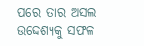ପରେ ତାର ଅସଲ ଉଦ୍ଦେଶ୍ୟକୁ ସଫଳ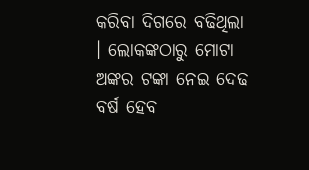କରିବା ଦିଗରେ ବଢିଥିଲା । ଲୋକଙ୍କଠାରୁ ମୋଟା ଅଙ୍କର ଟଙ୍କା ନେଇ ଦେଢ ବର୍ଷ ହେବ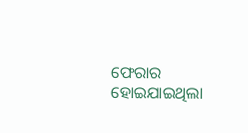ଫେରାର ହୋଇଯାଇଥିଲା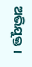ଅଭିଯୁକ୍ତ ।